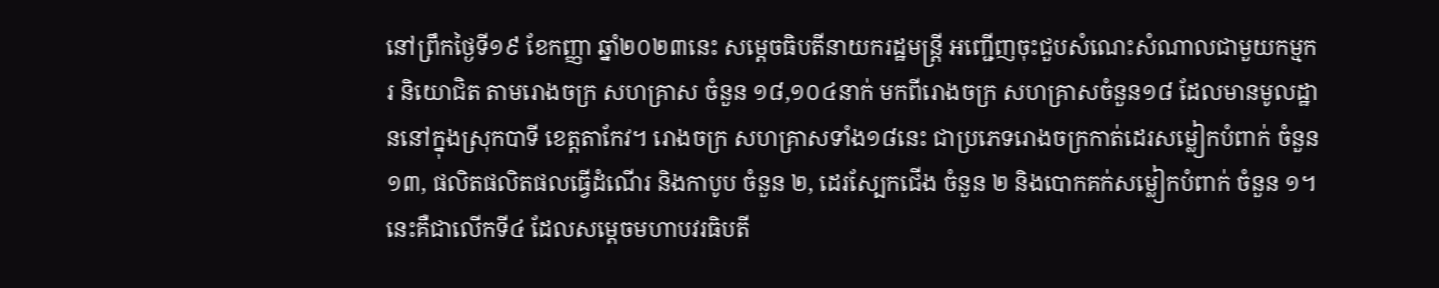នៅព្រឹកថ្ងៃទី១៩ ខែកញ្ញា ឆ្នាំ២០២៣នេះ សម្តេចធិបតីនាយករដ្ឋមន្រ្តី អញ្ជើញចុះជួបសំណេះសំណាលជាមួយកម្មករ និយោជិត តាមរោងចក្រ សហគ្រាស ចំនួន ១៨,១០៤នាក់ មកពីរោងចក្រ សហគ្រាសចំនួន១៨ ដែលមានមូលដ្ឋាននៅក្នុងស្រុកបាទី ខេត្តតាកែវ។ រោងចក្រ សហគ្រាសទាំង១៨នេះ ជាប្រភេទរោងចក្រកាត់ដេរសម្លៀកបំពាក់ ចំនួន ១៣, ផលិតផលិតផលធ្វើដំណើរ និងកាបូប ចំនួន ២, ដេរស្បែកជើង ចំនួន ២ និងបោកគក់សម្លៀកបំពាក់ ចំនួន ១។
នេះគឺជាលើកទី៤ ដែលសម្តេចមហាបវរធិបតី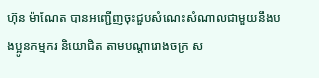ហ៊ុន ម៉ាណែត បានអញ្ជើញចុះជួបសំណេះសំណាលជាមួយនឹងបងប្អូនកម្មករ និយោជិត តាមបណ្តារោងចក្រ ស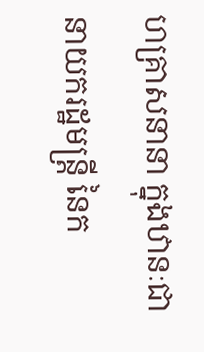ហគ្រាសនានា ក្នុងឋានៈជានាយករដ្ឋមន្ត្រី នៃក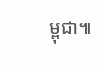ម្ពុជា៕